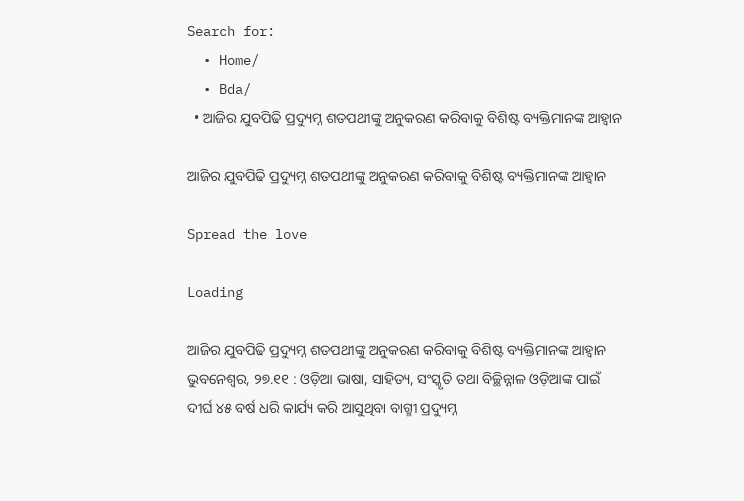Search for:
  • Home/
  • Bda/
  • ଆଜିର ଯୁବପିଢି ପ୍ରଦ୍ୟୁମ୍ନ ଶତପଥୀଙ୍କୁ ଅନୁକରଣ କରିବାକୁ ବିଶିଷ୍ଟ ବ୍ୟକ୍ତିମାନଙ୍କ ଆହ୍ୱାନ

ଆଜିର ଯୁବପିଢି ପ୍ରଦ୍ୟୁମ୍ନ ଶତପଥୀଙ୍କୁ ଅନୁକରଣ କରିବାକୁ ବିଶିଷ୍ଟ ବ୍ୟକ୍ତିମାନଙ୍କ ଆହ୍ୱାନ

Spread the love

Loading

ଆଜିର ଯୁବପିଢି ପ୍ରଦ୍ୟୁମ୍ନ ଶତପଥୀଙ୍କୁ ଅନୁକରଣ କରିବାକୁ ବିଶିଷ୍ଟ ବ୍ୟକ୍ତିମାନଙ୍କ ଆହ୍ୱାନ
ଭୁବନେଶ୍ୱର, ୨୭.୧୧ : ଓଡ଼ିଆ ଭାଷା, ସାହିତ୍ୟ, ସଂସ୍କୃତି ତଥା ବିଚ୍ଛିନ୍ନାଳ ଓଡ଼ିଆଙ୍କ ପାଇଁ ଦୀର୍ଘ ୪୫ ବର୍ଷ ଧରି କାର୍ଯ୍ୟ କରି ଆସୁଥିବା ବାଗ୍ମୀ ପ୍ରଦ୍ୟୁମ୍ନ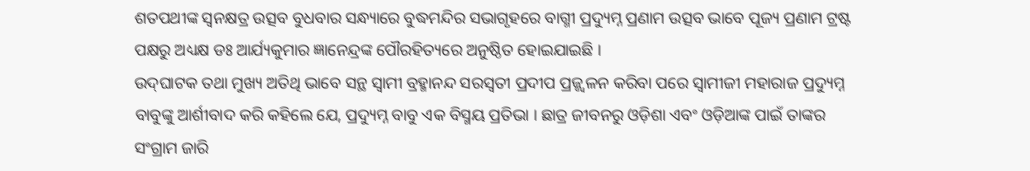ଶତପଥୀଙ୍କ ସ୍ୱନକ୍ଷତ୍ର ଉତ୍ସବ ବୁଧବାର ସନ୍ଧ୍ୟାରେ ବୁଦ୍ଧମନ୍ଦିର ସଭାଗୃହରେ ବାଗ୍ମୀ ପ୍ରଦ୍ୟୁମ୍ନ ପ୍ରଣାମ ଉତ୍ସବ ଭାବେ ପୂଜ୍ୟ ପ୍ରଣାମ ଟ୍ରଷ୍ଟ ପକ୍ଷରୁ ଅଧ୍ୟକ୍ଷ ଡଃ ଆର୍ଯ୍ୟକୁମାର ଜ୍ଞାନେନ୍ଦ୍ରଙ୍କ ପୌରହିତ୍ୟରେ ଅନୁଷ୍ଠିତ ହୋଇଯାଇଛି ।
ଉଦ୍‌ଘାଟକ ତଥା ମୁଖ୍ୟ ଅତିଥି ଭାବେ ସନ୍ଥ ସ୍ୱାମୀ ବ୍ରହ୍ମାନନ୍ଦ ସରସ୍ୱତୀ ପ୍ରଦୀପ ପ୍ରଜ୍ଜ୍ୱଳନ କରିବା ପରେ ସ୍ୱାମୀଜୀ ମହାରାଜ ପ୍ରଦ୍ୟୁମ୍ନ ବାବୁଙ୍କୁ ଆର୍ଶୀବାଦ କରି କହିଲେ ଯେ, ପ୍ରଦ୍ୟୁମ୍ନ ବାବୁ ଏକ ବିସ୍ମୟ ପ୍ରତିଭା । ଛାତ୍ର ଜୀବନରୁ ଓଡ଼ିଶା ଏବଂ ଓଡ଼ିଆଙ୍କ ପାଇଁ ତାଙ୍କର ସଂଗ୍ରାମ ଜାରି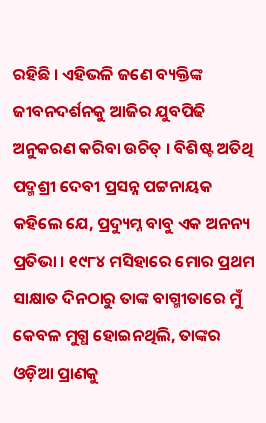ରହିଛି । ଏହିଭଳି ଜଣେ ବ୍ୟକ୍ତିଙ୍କ ଜୀବନଦର୍ଶନକୁ ଆଜିର ଯୁବପିଢି ଅନୁକରଣ କରିବା ଉଚିତ୍ । ବିଶିଷ୍ଟ ଅତିଥି ପଦ୍ମଶ୍ରୀ ଦେବୀ ପ୍ରସନ୍ନ ପଟ୍ଟନାୟକ କହିଲେ ଯେ, ପ୍ରଦ୍ୟୁମ୍ନ ବାବୁ ଏକ ଅନନ୍ୟ ପ୍ରତିଭା । ୧୯୮୪ ମସିହାରେ ମୋର ପ୍ରଥମ ସାକ୍ଷାତ ଦିନଠାରୁ ତାଙ୍କ ବାଗ୍ମୀତାରେ ମୁଁ କେବଳ ମୁଗ୍ଧ ହୋଇନଥିଲି, ତାଙ୍କର ଓଡ଼ିଆ ପ୍ରାଣକୁ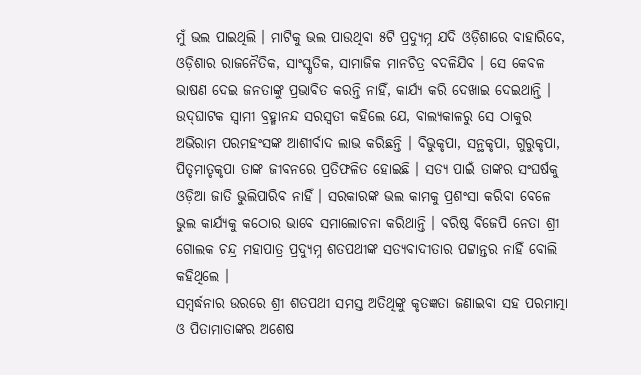ମୁଁ ଭଲ ପାଇଥିଲି । ମାଟିକୁ ଭଲ ପାଉଥିବା ୫ଟି ପ୍ରଦ୍ୟୁମ୍ନ ଯଦି ଓଡ଼ିଶାରେ ବାହାରିବେ, ଓଡ଼ିଶାର ରାଜନୈତିକ, ସାଂସ୍କୃତିକ, ସାମାଜିକ ମାନଚିତ୍ର ବଦଳିଯିବ । ସେ କେବଳ ଭାଷଣ ଦେଇ ଜନତାଙ୍କୁ ପ୍ରଭାବିତ କରନ୍ତି ନାହିଁ, କାର୍ଯ୍ୟ କରି ଦେଖାଇ ଦେଇଥାନ୍ତି ।
ଉଦ୍‌ଘାଟକ ସ୍ୱାମୀ ବ୍ରହ୍ମାନନ୍ଦ ସରସ୍ୱତୀ କହିଲେ ଯେ, ବାଲ୍ୟକାଳରୁ ସେ ଠାକୁର ଅଭିରାମ ପରମହଂସଙ୍କ ଆଶୀର୍ବାଦ ଲାଭ କରିଛନ୍ତି । ବିଭୁକୃପା, ସନ୍ଥକୃପା, ଗୁରୁକୃପା, ପିତୃମାତୃକୃପା ତାଙ୍କ ଜୀବନରେ ପ୍ରତିଫଳିତ ହୋଇଛି । ସତ୍ୟ ପାଇଁ ତାଙ୍କର ସଂଘର୍ଷକୁ ଓଡ଼ିଆ ଜାତି ଭୁଲିପାରିବ ନାହିଁ । ସରକାରଙ୍କ ଭଲ କାମକୁ ପ୍ରଶଂସା କରିବା ବେଳେ ଭୁଲ କାର୍ଯ୍ୟକୁ କଠୋର ଭାବେ ସମାଲୋଚନା କରିଥାନ୍ତି । ବରିଷ୍ଠ ବିଜେପି ନେତା ଶ୍ରୀ ଗୋଲକ ଚନ୍ଦ୍ର ମହାପାତ୍ର ପ୍ରଦ୍ୟୁମ୍ନ ଶତପଥୀଙ୍କ ସତ୍ୟବାଦୀତାର ପଟ୍ଟାନ୍ତର ନାହିଁ ବୋଲି କହିଥିଲେ ।
ସମ୍ବର୍ଦ୍ଧନାର ଉରରେ ଶ୍ରୀ ଶତପଥୀ ସମସ୍ତ ଅତିଥିଙ୍କୁ କୃତଜ୍ଞତା ଜଣାଇବା ସହ ପରମାତ୍ମା ଓ ପିତାମାତାଙ୍କର ଅଶେଷ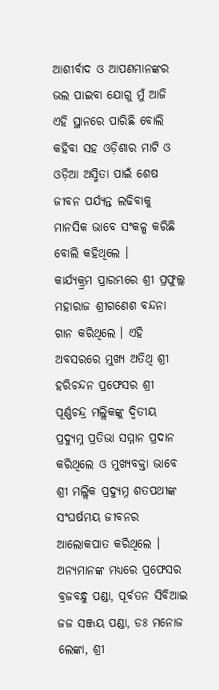ଆଶୀର୍ବାଦ ଓ ଆପଣମାନଙ୍କର ଭଲ ପାଇବା ଯୋଗୁ ମୁଁ ଆଜି ଏହି ସ୍ଥାନରେ ପାରିଛି ବୋଲି କହିବା ସହ ଓଡ଼ିଶାର ମାଟି ଓ ଓଡ଼ିଆ ଅସ୍ମିତା ପାଇଁ ଶେଷ ଜୀବନ ପର୍ଯ୍ୟନ୍ତ ଲଢିବାକୁ ମାନସିକ ଭାବେ ସଂକଳ୍ପ କରିଛି ବୋଲି କହିଥିଲେ ।
କାର୍ଯ୍ୟକ୍ର୍ରମ ପ୍ରାରମ୍ଭରେ ଶ୍ରୀ ପ୍ରଫୁଲ୍ଲ ମହାରାଜ ଶ୍ରୀଗଣେଶ ବନ୍ଦନା ଗାନ କରିଥିଲେ । ଏହି ଅବସରରେ ମୁଖ୍ୟ ଅତିଥି ଶ୍ରୀ ହରିଚନ୍ଦନ ପ୍ରଫେସର ଶ୍ରୀ ପୂର୍ଣ୍ଣଚନ୍ଦ୍ର ମଲ୍ଲିକଙ୍କୁ ଦ୍ୱିତୀୟ ପ୍ରଦ୍ୟୁମ୍ନ ପ୍ରତିଭା ସମ୍ମାନ ପ୍ରଦାନ କରିଥିଲେ ଓ ମୁଖ୍ୟବକ୍ତା ଭାବେ ଶ୍ରୀ ମଲ୍ଲିକ ପ୍ରଦ୍ୟୁମ୍ନ ଶତପଥୀଙ୍କ ସଂଘର୍ଷମୟ ଜୀବନର ଆଲୋକପାତ କରିଥିଲେ । ଅନ୍ୟମାନଙ୍କ ମଧ୍ୟରେ ପ୍ରଫେସର ବ୍ରଜବନ୍ଧୁ ପଣ୍ଡା, ପୂର୍ବତନ ସିବିଆଇ ଜଜ ସଞ୍ଜୟ ପଣ୍ଡା, ଡଃ ମନୋଜ ଲେଙ୍କା, ଶ୍ରୀ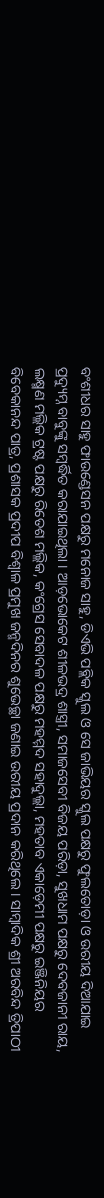ବଂଶୀଧର ସାହୁ ଫାଉଣ୍ଡେସନ ପକ୍ଷରୁ ମନୋଜ ସାହୁ, ଡିଏଭି ପବ୍ଲିକ ସ୍କୁଲ ଓ ସେ ଜାଭିୟର ସ୍କୁଲ ପକ୍ଷରୁ ଫୁଲତୋଡ଼ା ଓ ଉରୀୟ ଦିଆଯାଇ ପ୍ରଦ୍ୟୁମ୍ନ ବାବୁଙ୍କୁ ସମ୍ବର୍ଦ୍ଧିତ କରାଯାଇଥିଲା । ଆଡ଼ଭୋକେଟ ଶୀଳଭଦ୍ର ଶାସ୍ତ୍ରୀ, ସମାଜସେବୀ ବିଜୟ ପରିଡ଼ା, ସୁଖଧାମ ପକ୍ଷରୁ ଦେବଜାନୀ ରାୟ, ଲକ୍ଷ୍ମଣ ମଲ୍ଲିକ ଟ୍ରଷ୍ଟ ପକ୍ଷରୁ ରିତେଶ ମଲ୍ଲିକ, କଂଗ୍ରେସ ସେବାଦଳ ପକ୍ଷରୁ ମହମ୍ମଦ ସହାଦୁଲ୍ଲା, ମହତାବ ଏକାଡ଼େମୀ ପକ୍ଷରୁ ଇଞ୍ଜିନିୟର ବିବେକାନନ୍ଦ ପାତ୍ର, ପ୍ରଶାସକ ପ୍ରଦୀପ ବିଶ୍ୱାଳ ପ୍ରମୁଖ ଜନ୍ମଦିନର ଶୁଭେଚ୍ଛା ଜଣାଇ ଉରୀୟ ପ୍ରଦାନ କରିଥିଲେ । ସାମ୍ବାଦିକ ଶ୍ରୀ ଅରବିନ୍ଦ ତ୍ରିପାଠୀ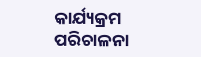କାର୍ଯ୍ୟକ୍ରମ ପରିଚାଳନା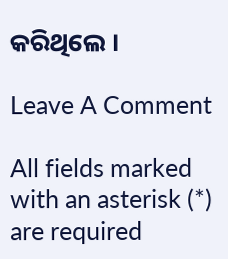କରିଥିଲେ ।

Leave A Comment

All fields marked with an asterisk (*) are required